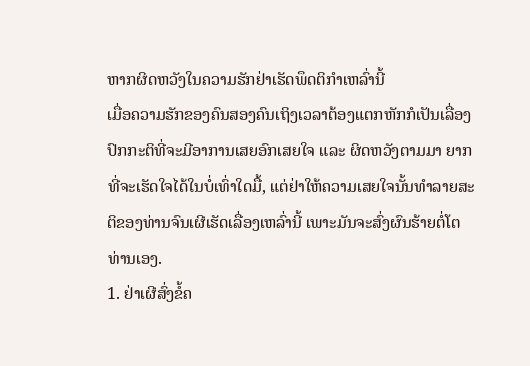ຫາກຜິດຫວັງໃນຄວາມຮັກຢ່າເຮັດພຶດຕິກຳເຫລົ່ານີ້
ເມື່ອຄວາມຮັກຂອງຄົນສອງຄົນເຖິງເວລາຕ້ອງແຕກຫັກກໍເປັນເລື່ອງປົກກະຕິທີ່ຈະມີອາການເສຍອົກເສຍໃຈ ແລະ ຜິດຫວັງຕາມມາ ຍາກທີ່ຈະເຮັດໃຈໄດ້ໃນບໍ່ເທົ່າໃດມື້, ແຕ່ຢ່າໃຫ້ຄວາມເສຍໃຈນັ້ນທຳລາຍສະຕິຂອງທ່ານຈົນເຜີເຮັດເລື່ອງເຫລົ່ານີ້ ເພາະມັນຈະສົ່ງຜົນຮ້າຍຕໍ່ໂຕທ່ານເອງ.
1. ຢ່າເຜີສົ່ງຂໍ້ຄ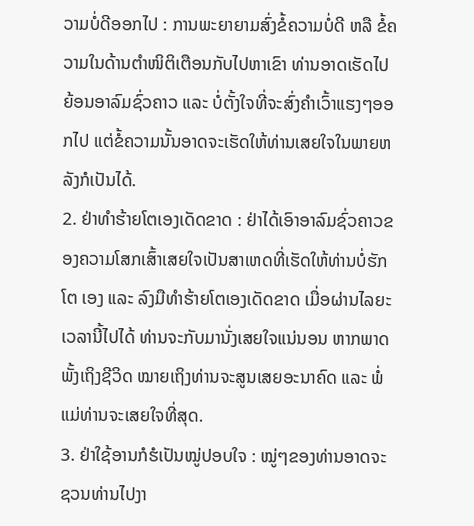ວາມບໍ່ດີອອກໄປ : ການພະຍາຍາມສົ່ງຂໍ້ຄວາມບໍ່ດີ ຫລື ຂໍ້ຄວາມໃນດ້ານຕຳໜິຕິເຕືອນກັບໄປຫາເຂົາ ທ່ານອາດເຮັດໄປຍ້ອນອາລົມຊົ່ວຄາວ ແລະ ບໍ່ຕັ້ງໃຈທີ່ຈະສົ່ງຄຳເວົ້າແຮງໆອອກໄປ ແຕ່ຂໍ້ຄວາມນັ້ນອາດຈະເຮັດໃຫ້ທ່ານເສຍໃຈໃນພາຍຫລັງກໍເປັນໄດ້.
2. ຢ່າທຳຮ້າຍໂຕເອງເດັດຂາດ : ຢ່າໄດ້ເອົາອາລົມຊົ່ວຄາວຂອງຄວາມໂສກເສົ້າເສຍໃຈເປັນສາເຫດທີ່ເຮັດໃຫ້ທ່ານບໍ່ຮັກໂຕ ເອງ ແລະ ລົງມືທຳຮ້າຍໂຕເອງເດັດຂາດ ເມື່ອຜ່ານໄລຍະເວລານີ້ໄປໄດ້ ທ່ານຈະກັບມານັ່ງເສຍໃຈແນ່ນອນ ຫາກພາດພັ້ງເຖິງຊີວິດ ໝາຍເຖິງທ່ານຈະສູນເສຍອະນາຄົດ ແລະ ພໍ່ແມ່ທ່ານຈະເສຍໃຈທີ່ສຸດ.
3. ຢ່າໃຊ້ອານກໍຮໍເປັນໝູ່ປອບໃຈ : ໝູ່ໆຂອງທ່ານອາດຈະຊວນທ່ານໄປງາ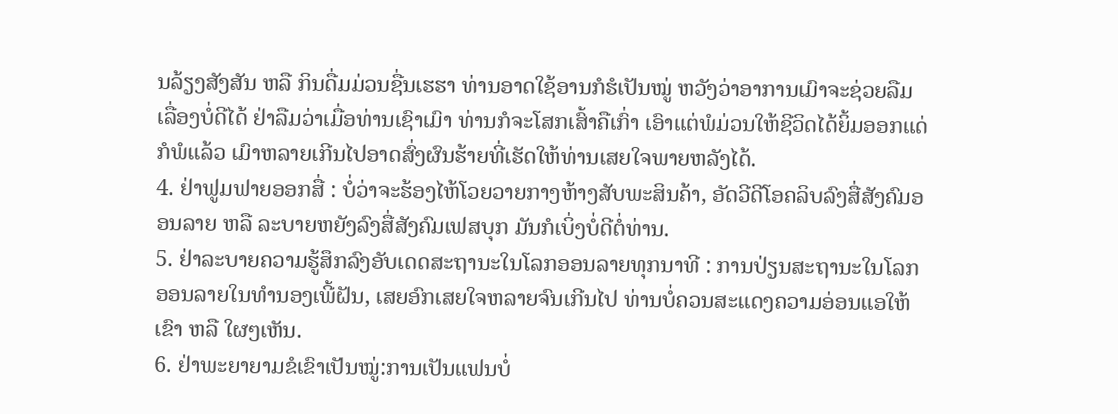ນລ້ຽງສັງສັນ ຫລື ກິນດື່ມມ່ວນຊື່ນເຮຮາ ທ່ານອາດໃຊ້ອານກໍຮໍເປັນໝູ່ ຫວັງວ່າອາການເມົາຈະຊ່ວຍລືມເລື່ອງບໍ່ດີໄດ້ ຢ່າລືມວ່າເມື່ອທ່ານເຊົາເມົາ ທ່ານກໍຈະໂສກເສົ້າຄືເກົ່າ ເອົາແຕ່ພໍມ່ວນໃຫ້ຊີວິດໄດ້ຍິ້ມອອກແດ່ກໍພໍແລ້ວ ເມົາຫລາຍເກີນໄປອາດສົ່ງຜົນຮ້າຍທີ່ເຮັດໃຫ້ທ່ານເສຍໃຈພາຍຫລັງໄດ້.
4. ຢ່າຟູມຟາຍອອກສື່ : ບໍ່ວ່າຈະຮ້ອງໄຫ້ໂວຍວາຍກາງຫ້າງສັບພະສິນຄ້າ, ອັດວີດີໂອຄລິບລົງສື່ສັງຄົມອອນລາຍ ຫລື ລະບາຍຫຍັງລົງສື່ສັງຄົມເຟສບຸກ ມັນກໍເບິ່ງບໍ່ດີຕໍ່ທ່ານ.
5. ຢ່າລະບາຍຄວາມຮູ້ສຶກລົງອັບເດດສະຖານະໃນໂລກອອນລາຍທຸກນາທີ : ການປ່ຽນສະຖານະໃນໂລກອອນລາຍໃນທຳນອງເພີ້ຝັນ, ເສຍອົກເສຍໃຈຫລາຍຈົນເກີນໄປ ທ່ານບໍ່ຄວນສະແດງຄວາມອ່ອນແອໃຫ້ເຂົາ ຫລື ໃຜໆເຫັນ.
6. ຢ່າພະຍາຍາມຂໍເຂົາເປັນໝູ່:ການເປັນແຟນບໍ່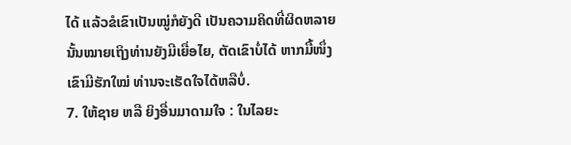ໄດ້ ແລ້ວຂໍເຂົາເປັນໝູ່ກໍຍັງດີ ເປັນຄວາມຄິດທີ່ຜິດຫລາຍ ນັ້ນໝາຍເຖິງທ່ານຍັງມີເຍື່ອໄຍ, ຕັດເຂົາບໍ່ໄດ້ ຫາກມື້ໜຶ່ງເຂົາມີຮັກໃໝ່ ທ່ານຈະເຮັດໃຈໄດ້ຫລືບໍ່.
7. ໃຫ້ຊາຍ ຫລື ຍິງອື່ນມາດາມໃຈ : ໃນໄລຍະ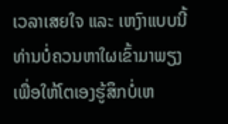ເວລາເສຍໃຈ ແລະ ເຫງົາແບບນີ້ ທ່ານບໍ່ຄວນຫາໃຜເຂົ້າມາພຽງເພື່ອໃຫ້ໂຕເອງຮູ້ສຶກບໍ່ເຫ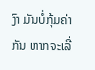ງົາ ມັນບໍ່ກຸ້ມຄ່າກັນ ຫາກຈະເລີ່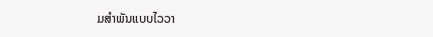ມສຳພັນແບບໄວວາ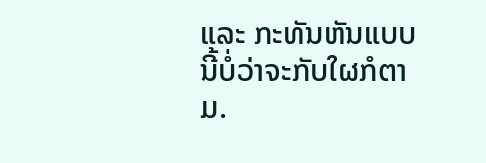ແລະ ກະທັນຫັນແບບນີ້ບໍ່ວ່າຈະກັບໃຜກໍຕາມ.